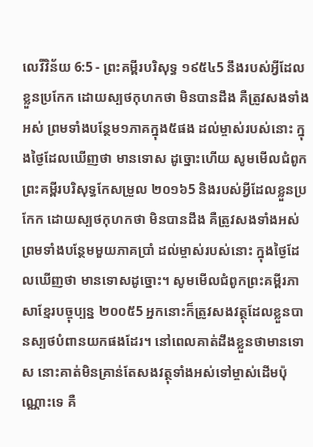លេវីវិន័យ 6:5 - ព្រះគម្ពីរបរិសុទ្ធ ១៩៥៤5 នឹងរបស់អ្វីដែលខ្លួនប្រកែក ដោយស្បថកុហកថា មិនបានដឹង គឺត្រូវសងទាំងអស់ ព្រមទាំងបន្ថែម១ភាគក្នុង៥ផង ដល់ម្ចាស់របស់នោះ ក្នុងថ្ងៃដែលឃើញថា មានទោស ដូច្នោះហើយ សូមមើលជំពូកព្រះគម្ពីរបរិសុទ្ធកែសម្រួល ២០១៦5 និងរបស់អ្វីដែលខ្លួនប្រកែក ដោយស្បថកុហកថា មិនបានដឹង គឺត្រូវសងទាំងអស់ ព្រមទាំងបន្ថែមមួយភាគប្រាំ ដល់ម្ចាស់របស់នោះ ក្នុងថ្ងៃដែលឃើញថា មានទោសដូច្នោះ។ សូមមើលជំពូកព្រះគម្ពីរភាសាខ្មែរបច្ចុប្បន្ន ២០០៥5 អ្នកនោះក៏ត្រូវសងវត្ថុដែលខ្លួនបានស្បថបំពានយកផងដែរ។ នៅពេលគាត់ដឹងខ្លួនថាមានទោស នោះគាត់មិនគ្រាន់តែសងវត្ថុទាំងអស់ទៅម្ចាស់ដើមប៉ុណ្ណោះទេ គឺ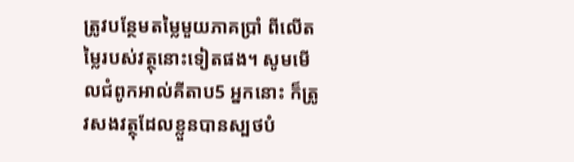ត្រូវបន្ថែមតម្លៃមួយភាគប្រាំ ពីលើតម្លៃរបស់វត្ថុនោះទៀតផង។ សូមមើលជំពូកអាល់គីតាប5 អ្នកនោះ ក៏ត្រូវសងវត្ថុដែលខ្លួនបានស្បថបំ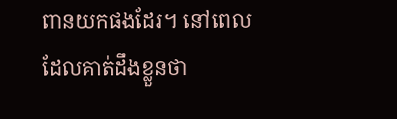ពានយកផងដែរ។ នៅពេលដែលគាត់ដឹងខ្លួនថា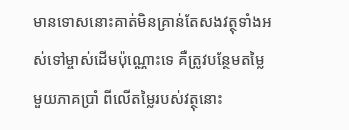មានទោសនោះគាត់មិនគ្រាន់តែសងវត្ថុទាំងអស់ទៅម្ចាស់ដើមប៉ុណ្ណោះទេ គឺត្រូវបន្ថែមតម្លៃមួយភាគប្រាំ ពីលើតម្លៃរបស់វត្ថុនោះ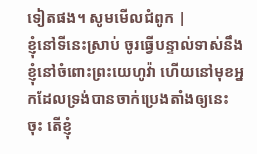ទៀតផង។ សូមមើលជំពូក |
ខ្ញុំនៅទីនេះស្រាប់ ចូរធ្វើបន្ទាល់ទាស់នឹងខ្ញុំនៅចំពោះព្រះយេហូវ៉ា ហើយនៅមុខអ្នកដែលទ្រង់បានចាក់ប្រេងតាំងឲ្យនេះចុះ តើខ្ញុំ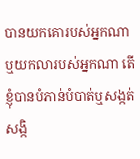បានយកគោរបស់អ្នកណា ឬយកលារបស់អ្នកណា តើខ្ញុំបានបំភាន់បំបាត់ឬសង្កត់សង្កិ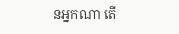នអ្នកណា តើ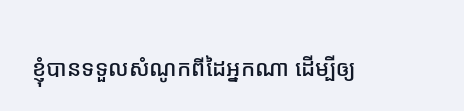ខ្ញុំបានទទួលសំណូកពីដៃអ្នកណា ដើម្បីឲ្យ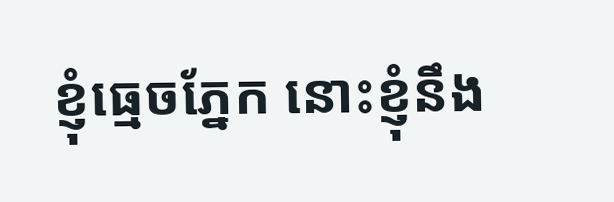ខ្ញុំធ្មេចភ្នែក នោះខ្ញុំនឹង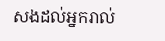សងដល់អ្នករាល់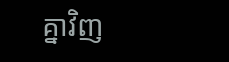គ្នាវិញ